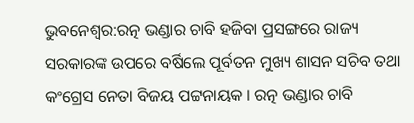ଭୁବନେଶ୍ବର:ରତ୍ନ ଭଣ୍ଡାର ଚାବି ହଜିବା ପ୍ରସଙ୍ଗରେ ରାଜ୍ୟ ସରକାରଙ୍କ ଉପରେ ବର୍ଷିଲେ ପୂର୍ବତନ ମୁଖ୍ୟ ଶାସନ ସଚିବ ତଥା କଂଗ୍ରେସ ନେତା ବିଜୟ ପଟ୍ଟନାୟକ । ରତ୍ନ ଭଣ୍ଡାର ଚାବି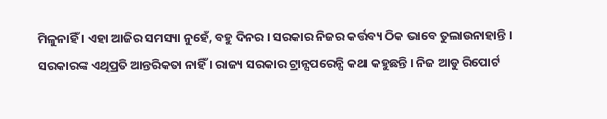ମିଳୁନାହିଁ । ଏହା ଆଜିର ସମସ୍ୟା ନୁହେଁ, ବହୁ ଦିନର । ସରକାର ନିଜର କର୍ତ୍ତବ୍ୟ ଠିକ ଭାବେ ତୁଲାଉନାହାନ୍ତି । ସରକାରଙ୍କ ଏଥିପ୍ରତି ଆନ୍ତରିକତା ନାହିଁ । ରାଜ୍ୟ ସରକାର ଟ୍ରାନ୍ସପରେନ୍ସି କଥା କହୁଛନ୍ତି । ନିଜ ଆଡୁ ରିପୋର୍ଟ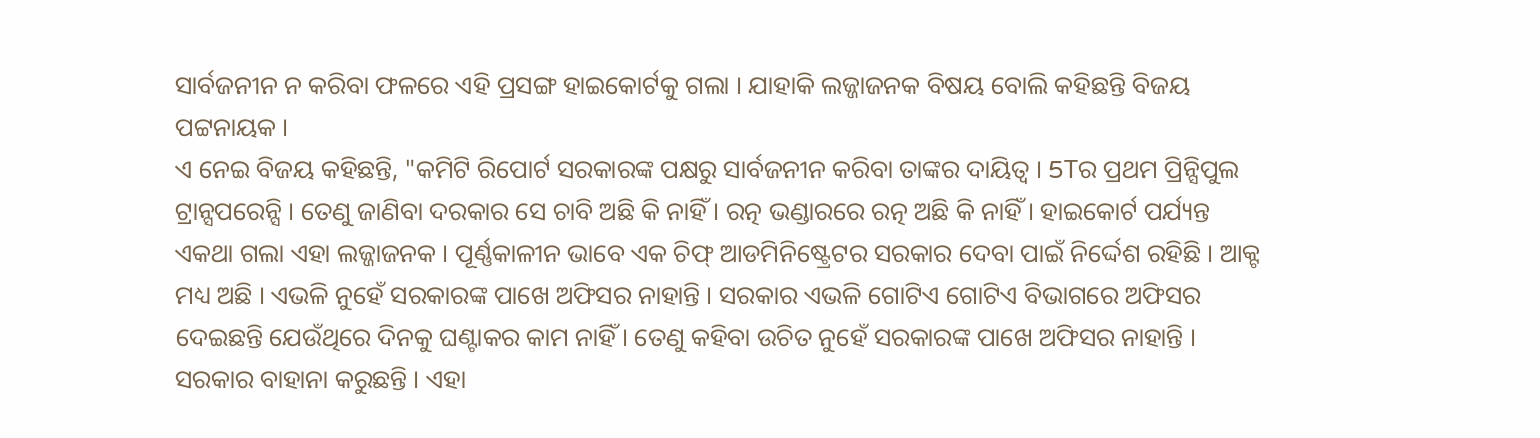ସାର୍ବଜନୀନ ନ କରିବା ଫଳରେ ଏହି ପ୍ରସଙ୍ଗ ହାଇକୋର୍ଟକୁ ଗଲା । ଯାହାକି ଲଜ୍ଜାଜନକ ବିଷୟ ବୋଲି କହିଛନ୍ତି ବିଜୟ ପଟ୍ଟନାୟକ ।
ଏ ନେଇ ବିଜୟ କହିଛନ୍ତି, "କମିଟି ରିପୋର୍ଟ ସରକାରଙ୍କ ପକ୍ଷରୁ ସାର୍ବଜନୀନ କରିବା ତାଙ୍କର ଦାୟିତ୍ବ । 5Tର ପ୍ରଥମ ପ୍ରିନ୍ସିପୁଲ ଟ୍ରାନ୍ସପରେନ୍ସି । ତେଣୁ ଜାଣିବା ଦରକାର ସେ ଚାବି ଅଛି କି ନାହିଁ । ରତ୍ନ ଭଣ୍ଡାରରେ ରତ୍ନ ଅଛି କି ନାହିଁ । ହାଇକୋର୍ଟ ପର୍ଯ୍ୟନ୍ତ ଏକଥା ଗଲା ଏହା ଲଜ୍ଜାଜନକ । ପୂର୍ଣ୍ଣକାଳୀନ ଭାବେ ଏକ ଚିଫ୍ ଆଡମିନିଷ୍ଟ୍ରେଟର ସରକାର ଦେବା ପାଇଁ ନିର୍ଦ୍ଦେଶ ରହିଛି । ଆକ୍ଟ ମଧ୍ୟ ଅଛି । ଏଭଳି ନୁହେଁ ସରକାରଙ୍କ ପାଖେ ଅଫିସର ନାହାନ୍ତି । ସରକାର ଏଭଳି ଗୋଟିଏ ଗୋଟିଏ ବିଭାଗରେ ଅଫିସର ଦେଇଛନ୍ତି ଯେଉଁଥିରେ ଦିନକୁ ଘଣ୍ଟାକର କାମ ନାହିଁ। ତେଣୁ କହିବା ଉଚିତ ନୁହେଁ ସରକାରଙ୍କ ପାଖେ ଅଫିସର ନାହାନ୍ତି । ସରକାର ବାହାନା କରୁଛନ୍ତି । ଏହା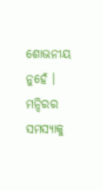ଶୋଭନୀୟ ନୁହେଁ । ମନ୍ଦିରର ସମସ୍ୟାକୁ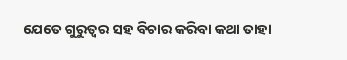ଯେତେ ଗୁରୁତ୍ବର ସହ ବିଚାର କରିବା କଥା ତାହା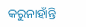କରୁନାହାଁନ୍ତି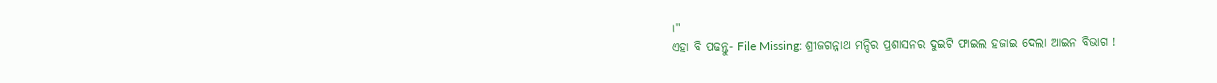।"
ଏହା ବି ପଢନ୍ତୁ- File Missing: ଶ୍ରୀଜଗନ୍ନାଥ ମନ୍ଦିର ପ୍ରଶାସନର ଦୁଇଟି ଫାଇଲ ହଜାଇ ଦେଲା ଆଇନ ବିଭାଗ !